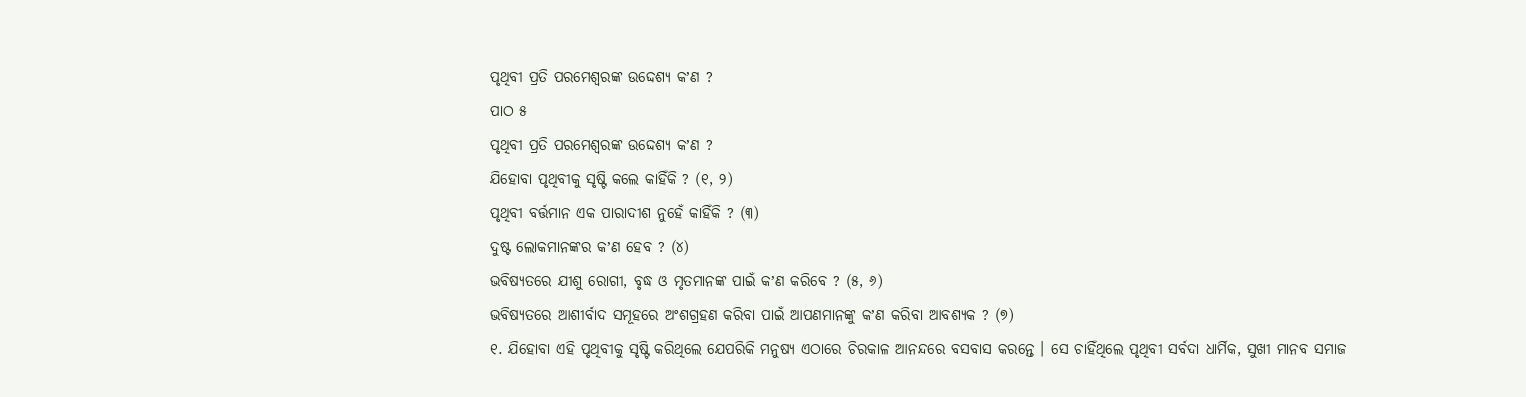ପୃଥିବୀ ପ୍ରତି ପରମେଶ୍ୱରଙ୍କ ଉଦ୍ଦେଶ୍ୟ କʼଣ ?
ପାଠ ୫
ପୃଥିବୀ ପ୍ରତି ପରମେଶ୍ୱରଙ୍କ ଉଦ୍ଦେଶ୍ୟ କʼଣ ?
ଯିହୋବା ପୃଥିବୀକୁ ସୃଷ୍ଟି କଲେ କାହିଁକି ? (୧, ୨)
ପୃଥିବୀ ବର୍ତ୍ତମାନ ଏକ ପାରାଦୀଶ ନୁହେଁ କାହିଁକି ? (୩)
ଦୁଷ୍ଟ ଲୋକମାନଙ୍କର କʼଣ ହେବ ? (୪)
ଭବିଷ୍ୟତରେ ଯୀଶୁ ରୋଗୀ, ବୃଦ୍ଧ ଓ ମୃତମାନଙ୍କ ପାଇଁ କʼଣ କରିବେ ? (୫, ୬)
ଭବିଷ୍ୟତରେ ଆଶୀର୍ବାଦ ସମୂହରେ ଅଂଶଗ୍ରହଣ କରିବା ପାଇଁ ଆପଣମାନଙ୍କୁ କʼଣ କରିବା ଆବଶ୍ୟକ ? (୭)
୧. ଯିହୋବା ଏହି ପୃଥିବୀକୁ ସୃଷ୍ଟି କରିଥିଲେ ଯେପରିକି ମନୁଷ୍ୟ ଏଠାରେ ଚିରକାଳ ଆନନ୍ଦରେ ବସବାସ କରନ୍ତେ । ସେ ଚାହିଁଥିଲେ ପୃଥିବୀ ସର୍ବଦା ଧାର୍ମିକ, ସୁଖୀ ମାନବ ସମାଜ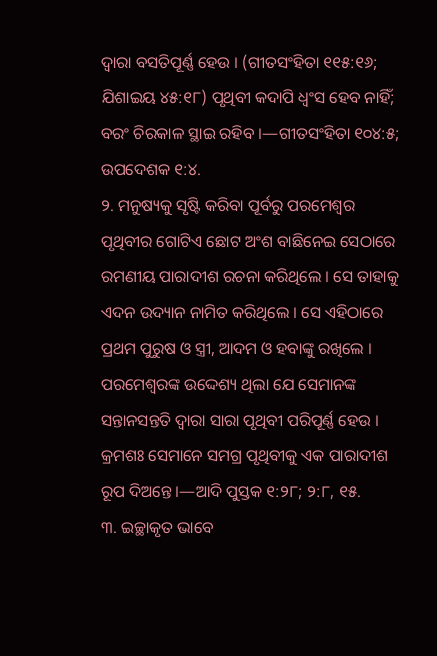ଦ୍ୱାରା ବସତିପୂର୍ଣ୍ଣ ହେଉ । (ଗୀତସଂହିତା ୧୧୫:୧୬; ଯିଶାଇୟ ୪୫:୧୮) ପୃଥିବୀ କଦାପି ଧ୍ୱଂସ ହେବ ନାହିଁ; ବରଂ ଚିରକାଳ ସ୍ଥାଇ ରହିବ ।—ଗୀତସଂହିତା ୧୦୪:୫; ଉପଦେଶକ ୧:୪.
୨. ମନୁଷ୍ୟକୁ ସୃଷ୍ଟି କରିବା ପୂର୍ବରୁ ପରମେଶ୍ୱର ପୃଥିବୀର ଗୋଟିଏ ଛୋଟ ଅଂଶ ବାଛିନେଇ ସେଠାରେ ରମଣୀୟ ପାରାଦୀଶ ରଚନା କରିଥିଲେ । ସେ ତାହାକୁ ଏଦନ ଉଦ୍ୟାନ ନାମିତ କରିଥିଲେ । ସେ ଏହିଠାରେ ପ୍ରଥମ ପୁରୁଷ ଓ ସ୍ତ୍ରୀ, ଆଦମ ଓ ହବାଙ୍କୁ ରଖିଲେ । ପରମେଶ୍ୱରଙ୍କ ଉଦ୍ଦେଶ୍ୟ ଥିଲା ଯେ ସେମାନଙ୍କ ସନ୍ତାନସନ୍ତତି ଦ୍ୱାରା ସାରା ପୃଥିବୀ ପରିପୂର୍ଣ୍ଣ ହେଉ । କ୍ରମଶଃ ସେମାନେ ସମଗ୍ର ପୃଥିବୀକୁ ଏକ ପାରାଦୀଶ ରୂପ ଦିଅନ୍ତେ ।—ଆଦି ପୁସ୍ତକ ୧:୨୮; ୨:୮, ୧୫.
୩. ଇଚ୍ଛାକୃତ ଭାବେ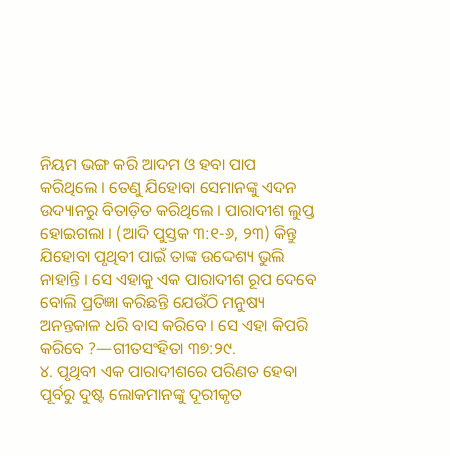ନିୟମ ଭଙ୍ଗ କରି ଆଦମ ଓ ହବା ପାପ କରିଥିଲେ । ତେଣୁ ଯିହୋବା ସେମାନଙ୍କୁ ଏଦନ ଉଦ୍ୟାନରୁ ବିତାଡ଼ିତ କରିଥିଲେ । ପାରାଦୀଶ ଲୁପ୍ତ ହୋଇଗଲା । (ଆଦି ପୁସ୍ତକ ୩:୧-୬, ୨୩) କିନ୍ତୁ ଯିହୋବା ପୃଥିବୀ ପାଇଁ ତାଙ୍କ ଉଦ୍ଦେଶ୍ୟ ଭୁଲି ନାହାନ୍ତି । ସେ ଏହାକୁ ଏକ ପାରାଦୀଶ ରୂପ ଦେବେ ବୋଲି ପ୍ରତିଜ୍ଞା କରିଛନ୍ତି ଯେଉଁଠି ମନୁଷ୍ୟ ଅନନ୍ତକାଳ ଧରି ବାସ କରିବେ । ସେ ଏହା କିପରି କରିବେ ?—ଗୀତସଂହିତା ୩୭:୨୯.
୪. ପୃଥିବୀ ଏକ ପାରାଦୀଶରେ ପରିଣତ ହେବା ପୂର୍ବରୁ ଦୁଷ୍ଟ ଲୋକମାନଙ୍କୁ ଦୂରୀକୃତ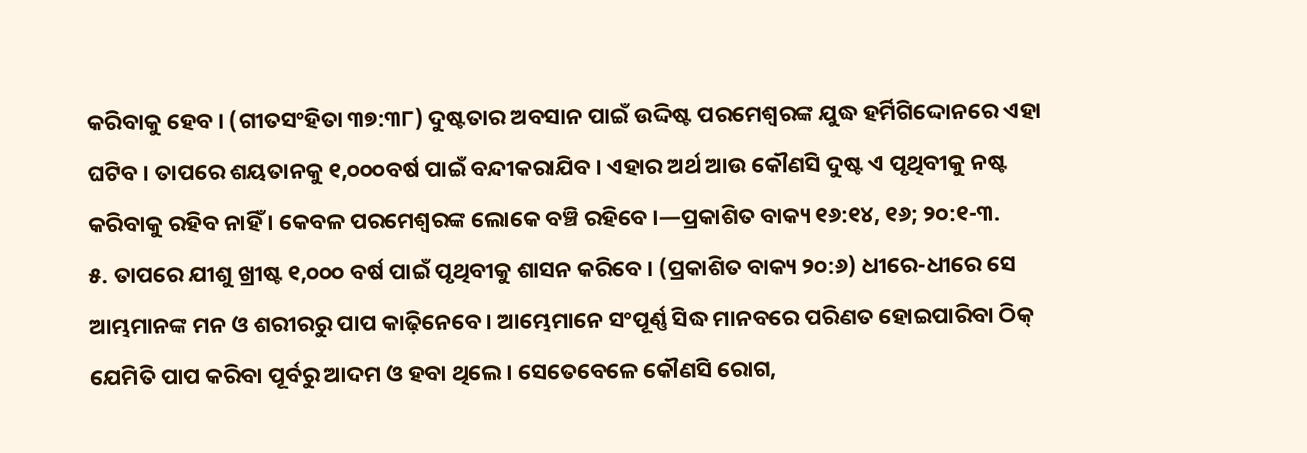କରିବାକୁ ହେବ । (ଗୀତସଂହିତା ୩୭:୩୮) ଦୁଷ୍ଟତାର ଅବସାନ ପାଇଁ ଉଦ୍ଦିଷ୍ଟ ପରମେଶ୍ୱରଙ୍କ ଯୁଦ୍ଧ ହର୍ମିଗିଦ୍ଦୋନରେ ଏହା ଘଟିବ । ତାପରେ ଶୟତାନକୁ ୧,୦୦୦ବର୍ଷ ପାଇଁ ବନ୍ଦୀକରାଯିବ । ଏହାର ଅର୍ଥ ଆଉ କୌଣସି ଦୁଷ୍ଟ ଏ ପୃଥିବୀକୁ ନଷ୍ଟ କରିବାକୁ ରହିବ ନାହିଁ । କେବଳ ପରମେଶ୍ୱରଙ୍କ ଲୋକେ ବଞ୍ଚି ରହିବେ ।—ପ୍ରକାଶିତ ବାକ୍ୟ ୧୬:୧୪, ୧୬; ୨୦:୧-୩.
୫. ତାପରେ ଯୀଶୁ ଖ୍ରୀଷ୍ଟ ୧,୦୦୦ ବର୍ଷ ପାଇଁ ପୃଥିବୀକୁ ଶାସନ କରିବେ । (ପ୍ରକାଶିତ ବାକ୍ୟ ୨୦:୬) ଧୀରେ-ଧୀରେ ସେ ଆମ୍ଭମାନଙ୍କ ମନ ଓ ଶରୀରରୁ ପାପ କାଢ଼ିନେବେ । ଆମ୍ଭେମାନେ ସଂପୂର୍ଣ୍ଣ ସିଦ୍ଧ ମାନବରେ ପରିଣତ ହୋଇପାରିବା ଠିକ୍ ଯେମିତି ପାପ କରିବା ପୂର୍ବରୁ ଆଦମ ଓ ହବା ଥିଲେ । ସେତେବେଳେ କୌଣସି ରୋଗ,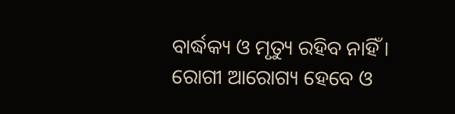ବାର୍ଦ୍ଧକ୍ୟ ଓ ମୃତ୍ୟୁ ରହିବ ନାହିଁ । ରୋଗୀ ଆରୋଗ୍ୟ ହେବେ ଓ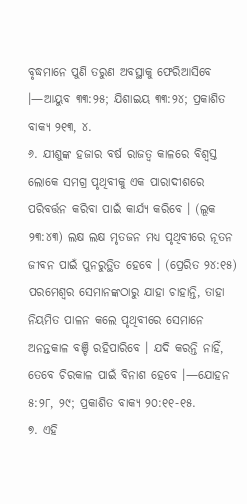ବୃଦ୍ଧମାନେ ପୁଣି ତରୁଣ ଅବସ୍ଥାକୁ ଫେରିଆସିବେ ।—ଆୟୁବ ୩୩:୨୫; ଯିଶାଇୟ ୩୩:୨୪; ପ୍ରକାଶିତ ବାକ୍ୟ ୨୧୩, ୪.
୬. ଯୀଶୁଙ୍କ ହଜାର ବର୍ଷ ରାଜତ୍ୱ କାଳରେ ବିଶ୍ୱସ୍ତ ଲୋକେ ସମଗ୍ର ପୃଥିବୀକୁ ଏକ ପାରାଦୀଶରେ ପରିବର୍ତ୍ତନ କରିବା ପାଇଁ କାର୍ଯ୍ୟ କରିବେ । (ଲୂକ ୨୩:୪୩) ଲକ୍ଷ ଲକ୍ଷ ମୃତଜନ ମଧ୍ୟ ପୃଥିବୀରେ ନୂତନ ଜୀବନ ପାଇଁ ପୁନରୁତ୍ଥିତ ହେବେ । (ପ୍ରେରିତ ୨୪:୧୫) ପରମେଶ୍ୱର ସେମାନଙ୍କଠାରୁ ଯାହା ଚାହାନ୍ତି, ତାହା ନିୟମିତ ପାଳନ କଲେ ପୃଥିବୀରେ ସେମାନେ ଅନନ୍ତକାଳ ବଞ୍ଚି ରହିପାରିବେ । ଯଦି କରନ୍ତି ନାହିଁ, ତେବେ ଚିରକାଳ ପାଇଁ ବିନାଶ ହେବେ ।—ଯୋହନ ୫:୨୮, ୨୯; ପ୍ରକାଶିତ ବାକ୍ୟ ୨୦:୧୧-୧୫.
୭. ଏହି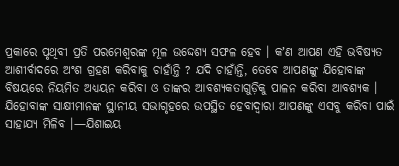ପ୍ରକାରେ ପୃଥିବୀ ପ୍ରତି ପରମେଶ୍ୱରଙ୍କ ମୂଳ ଉଦ୍ଦେଶ୍ୟ ସଫଳ ହେବ । କʼଣ ଆପଣ ଏହି ଭବିଷ୍ୟତ ଆଶୀର୍ବାଦରେ ଅଂଶ ଗ୍ରହଣ କରିବାକୁ ଚାହାଁନ୍ତି ? ଯଦି ଚାହାଁନ୍ତି, ତେବେ ଆପଣଙ୍କୁ ଯିହୋବାଙ୍କ ବିଷୟରେ ନିୟମିତ ଅଧ୍ୟୟନ କରିବା ଓ ତାଙ୍କର ଆବଶ୍ୟକତାଗୁଡ଼ିକୁ ପାଳନ କରିବା ଆବଶ୍ୟକ । ଯିହୋବାଙ୍କ ସାକ୍ଷୀମାନଙ୍କ ସ୍ଥାନୀୟ ସଭାଗୃହରେ ଉପସ୍ଥିତ ହେବାଦ୍ୱାରା ଆପଣଙ୍କୁ ଏସବୁ କରିବା ପାଇଁ ସାହାଯ୍ୟ ମିଳିବ ।—ଯିଶାଇୟ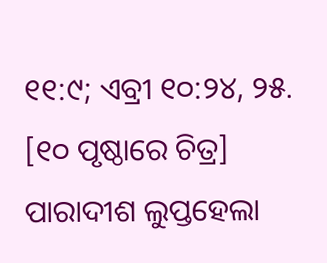୧୧:୯; ଏବ୍ରୀ ୧୦:୨୪, ୨୫.
[୧୦ ପୃଷ୍ଠାରେ ଚିତ୍ର]
ପାରାଦୀଶ ଲୁପ୍ତହେଲା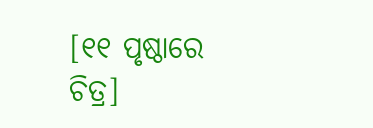[୧୧ ପୃଷ୍ଠାରେ ଚିତ୍ର]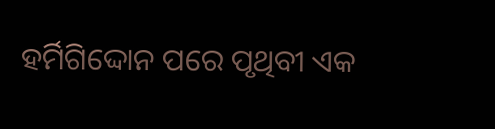ହର୍ମିଗିଦ୍ଦୋନ ପରେ ପୃଥିବୀ ଏକ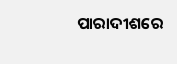ପାରାଦୀଶରେ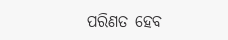ପରିଣତ ହେବ